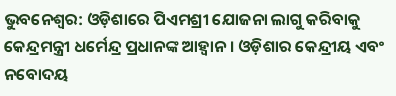ଭୁବନେଶ୍ବର: ଓଡ଼ିଶାରେ ପିଏମଶ୍ରୀ ଯୋଜନା ଲାଗୁ କରିବାକୁ କେନ୍ଦ୍ରମନ୍ତ୍ରୀ ଧର୍ମେନ୍ଦ୍ର ପ୍ରଧାନଙ୍କ ଆହ୍ୱାନ । ଓଡ଼ିଶାର କେନ୍ଦ୍ରୀୟ ଏବଂ ନବୋଦୟ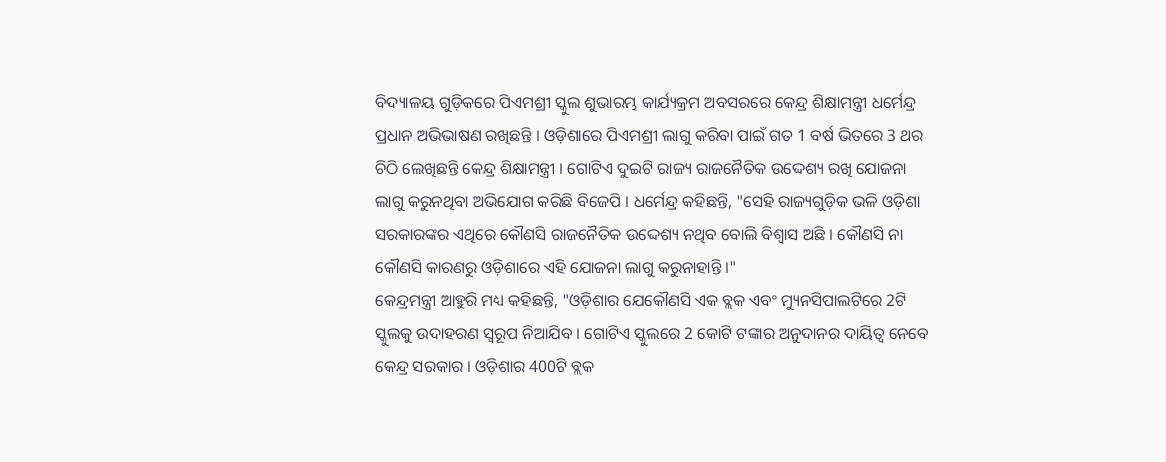ବିଦ୍ୟାଳୟ ଗୁଡ଼ିକରେ ପିଏମଶ୍ରୀ ସ୍କୁଲ ଶୁଭାରମ୍ଭ କାର୍ଯ୍ୟକ୍ରମ ଅବସରରେ କେନ୍ଦ୍ର ଶିକ୍ଷାମନ୍ତ୍ରୀ ଧର୍ମେନ୍ଦ୍ର ପ୍ରଧାନ ଅଭିଭାଷଣ ରଖିଛନ୍ତି । ଓଡ଼ିଶାରେ ପିଏମଶ୍ରୀ ଲାଗୁ କରିବା ପାଇଁ ଗତ 1 ବର୍ଷ ଭିତରେ 3 ଥର ଚିଠି ଲେଖିଛନ୍ତି କେନ୍ଦ୍ର ଶିକ୍ଷାମନ୍ତ୍ରୀ । ଗୋଟିଏ ଦୁଇଟି ରାଜ୍ୟ ରାଜନୈତିକ ଉଦ୍ଦେଶ୍ୟ ରଖି ଯୋଜନା ଲାଗୁ କରୁନଥିବା ଅଭିଯୋଗ କରିଛି ବିଜେପି । ଧର୍ମେନ୍ଦ୍ର କହିଛନ୍ତି, "ସେହି ରାଜ୍ୟଗୁଡ଼ିକ ଭଳି ଓଡ଼ିଶା ସରକାରଙ୍କର ଏଥିରେ କୌଣସି ରାଜନୈତିକ ଉଦ୍ଦେଶ୍ୟ ନଥିବ ବୋଲି ବିଶ୍ୱାସ ଅଛି । କୌଣସି ନା କୌଣସି କାରଣରୁ ଓଡ଼ିଶାରେ ଏହି ଯୋଜନା ଲାଗୁ କରୁନାହାନ୍ତି ।"
କେନ୍ଦ୍ରମନ୍ତ୍ରୀ ଆହୁରି ମଧ୍ୟ କହିଛନ୍ତି, "ଓଡ଼ିଶାର ଯେକୌଣସି ଏକ ବ୍ଲକ ଏବଂ ମ୍ୟୁନସିପାଲଟିରେ 2ଟି ସ୍କୁଲକୁ ଉଦାହରଣ ସ୍ୱରୂପ ନିଆଯିବ । ଗୋଟିଏ ସ୍କୁଲରେ 2 କୋଟି ଟଙ୍କାର ଅନୁଦାନର ଦାୟିତ୍ଵ ନେବେ କେନ୍ଦ୍ର ସରକାର । ଓଡ଼ିଶାର 400ଟି ବ୍ଲକ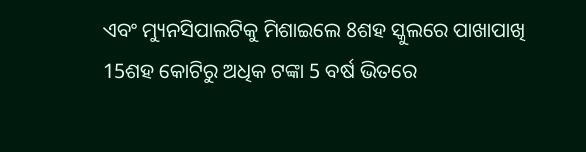ଏବଂ ମ୍ୟୁନସିପାଲଟିକୁ ମିଶାଇଲେ 8ଶହ ସ୍କୁଲରେ ପାଖାପାଖି 15ଶହ କୋଟିରୁ ଅଧିକ ଟଙ୍କା 5 ବର୍ଷ ଭିତରେ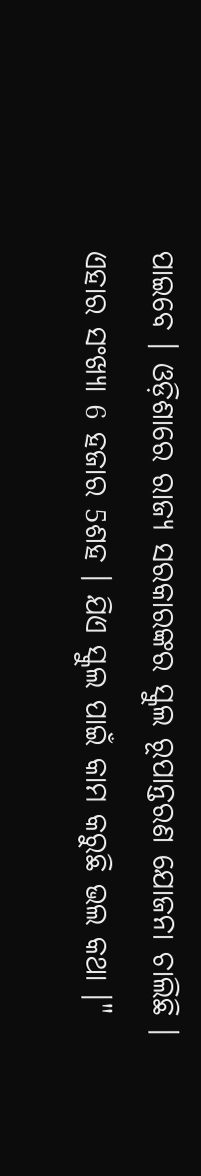ପାଇବେ । ଓଡ଼ିଶାରେ ରାଜ୍ୟ ସରକାରଙ୍କର ସ୍କୁଲ ରୂପାନ୍ତରଣ ଯୋଜନା ଚାଲିଛି । ଏହାର ସଂଖ୍ୟା 6 ହଜାର 5ଶହ । ଯିଏ ସ୍କୁଲ ପାଇଁ କାମ କରୁଛି ଭଲ କଥା ।"